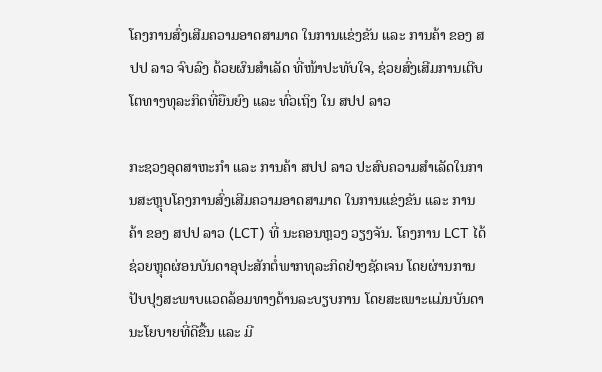ໂຄງການສົ່ງເສີມຄວາມອາດສາມາດ ໃນການແຂ່ງຂັນ ແລະ ການຄ້າ ຂອງ ສປປ ລາວ ຈົບລົງ ດ້ວຍຜົນສຳເລັດ ທີ່ໜ້າປະທັບໃຈ, ຊ່ວຍສົ່ງເສີມການເຕີບໂຕທາງທຸລະກິດທີ່ຍືນຍົງ ແລະ ທົ່ວເຖິງ ໃນ ສປປ ລາວ

ກະຊວງອຸດສາຫະກຳ ແລະ ການຄ້າ ສປປ ລາວ ປະສົບຄວາມສຳເລັດໃນການສະຫຼຸບໂຄງການສົ່ງເສີມຄວາມອາດສາມາດ ໃນການແຂ່ງຂັນ ແລະ ການຄ້າ ຂອງ ສປປ ລາວ (LCT) ທີ່ ນະຄອນຫຼວງ ວຽງຈັນ. ໂຄງການ LCT ໄດ້ຊ່ວຍຫຼຸດຜ່ອນບັນດາອຸປະສັກຕໍ່ພາກທຸລະກິດຢ່າງຊັດເຈນ ໂດຍຜ່ານການປັບປຸງສະພາບແວດລ້ອມທາງດ້ານລະບຽບການ ໂດຍສະເພາະແມ່ນບັນດານະໂຍບາຍທີ່ດີຂື້ນ ແລະ ມີ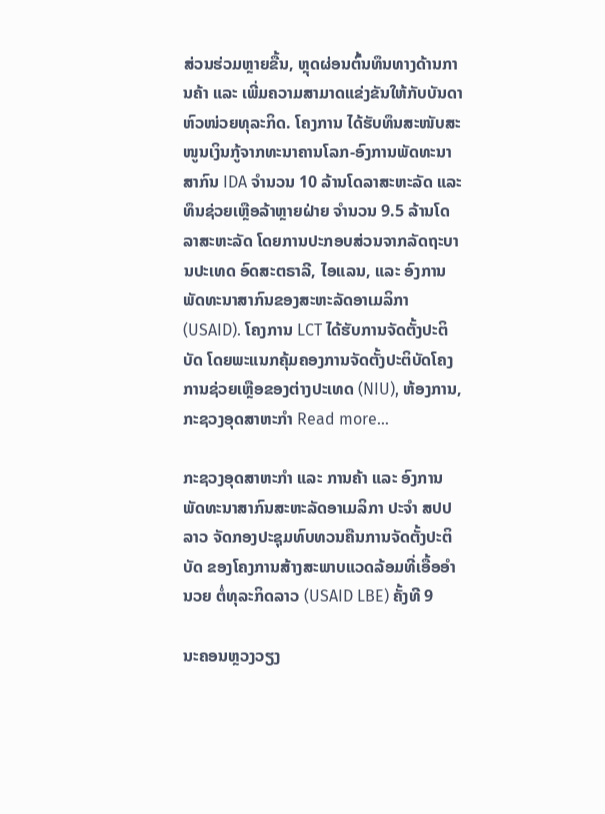ສ່ວນຮ່ວມຫຼາຍຂື້ນ, ຫຼຸດຜ່ອນຕົ້ນທຶນທາງດ້ານການຄ້າ ແລະ ເພີ່ມຄວາມສາມາດແຂ່ງຂັນໃຫ້ກັບບັນດາຫົວໜ່ວຍທຸລະກິດ. ໂຄງການ ໄດ້ຮັບທຶນສະໜັບສະໜູນເງິນກູ້ຈາກທະນາຄານໂລກ-ອົງການພັດທະນາສາກົນ IDA ຈຳນວນ 10 ລ້ານໂດລາສະຫະລັດ ແລະ ທຶນຊ່ວຍເຫຼືອລ້າຫຼາຍຝ່າຍ ຈຳນວນ 9.5 ລ້ານໂດລາສະຫະລັດ ໂດຍການປະກອບສ່ວນຈາກລັດຖະບານປະເທດ ອົດສະຕຣາລີ, ໄອແລນ, ແລະ ອົງການພັດທະນາສາກົນຂອງສະຫະລັດອາເມລິກາ (USAID). ໂຄງການ LCT ໄດ້ຮັບການຈັດຕັ້ງປະຕິບັດ ໂດຍພະແນກຄຸ້ມຄອງການຈັດຕັ້ງປະຕິບັດໂຄງການຊ່ວຍເຫຼືອຂອງຕ່າງປະເທດ (NIU), ຫ້ອງການ, ກະຊວງອຸດສາຫະກຳ Read more…

ກະຊວງອຸດສາຫະກຳ ແລະ ການຄ້າ ແລະ ອົງການພັດທະນາສາກົນສະຫະລັດອາເມລິກາ ປະຈໍາ ສປປ ລາວ ຈັດກອງປະຊຸມທົບທວນຄືນການຈັດຕັ້ງປະຕິບັດ ຂອງໂຄງການສ້າງສະພາບແວດລ້ອມທີ່ເອື້ອອຳນວຍ ຕໍ່ທຸລະກິດລາວ (USAID LBE) ຄັ້ງທີ 9

ນະຄອນຫຼວງວຽງ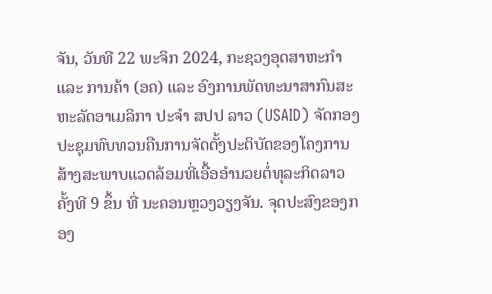ຈັນ, ວັນທີ 22 ພະຈິກ 2024, ກະຊວງອຸດສາຫະກຳ ແລະ ການຄ້າ (ອຄ) ແລະ ອົງການພັດທະນາສາກົນສະຫະລັດອາເມລິກາ ປະຈໍາ ສປປ ລາວ (USAID) ຈັດກອງປະຊຸມທົບທວນຄືນການຈັດຕັ້ງປະຕິບັດຂອງໂຄງການສ້າງສະພາບແວດລ້ອມທີ່ເອື້ອອຳນວຍຕໍ່ທຸລະກິດລາວ ຄັ້ງທີ 9 ຂຶ້ນ ທີ່ ນະຄອນຫຼວງວຽງຈັນ. ຈຸດປະສົງຂອງກອງ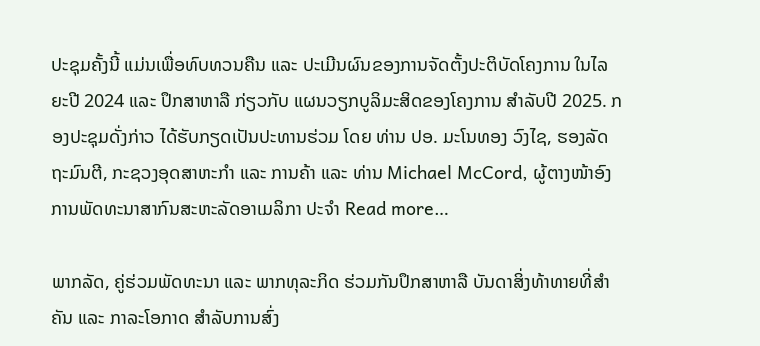ປະຊຸມຄັ້ງນີ້ ແມ່ນເພື່ອທົບທວນຄືນ ແລະ ປະເມີນຜົນຂອງການຈັດຕັ້ງປະຕິບັດໂຄງການ ໃນໄລຍະປີ 2024 ແລະ ປຶກສາຫາລື ກ່ຽວກັບ ແຜນວຽກບູລິມະສິດຂອງໂຄງການ ສຳລັບປີ 2025. ກອງປະຊຸມດັ່ງກ່າວ ໄດ້ຮັບກຽດເປັນປະທານຮ່ວມ ໂດຍ ທ່ານ ປອ. ມະໂນທອງ ວົງໄຊ, ຮອງລັດຖະມົນຕີ, ກະຊວງອຸດສາຫະກຳ ແລະ ການຄ້າ ແລະ ທ່ານ Michael McCord, ຜູ້ຕາງໜ້າອົງການພັດທະນາສາກົນສະຫະລັດອາເມລິກາ ປະຈໍາ Read more…

ພາກລັດ, ຄູ່ຮ່ວມພັດທະນາ ແລະ ພາກທຸລະກິດ ຮ່ວມກັນປຶກສາຫາລື ບັນດາສິ່ງທ້າທາຍທີ່ສຳຄັນ ແລະ ກາລະໂອກາດ ສຳລັບການສົ່ງ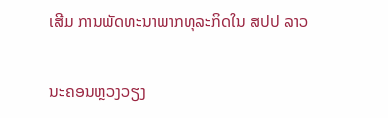ເສີມ ການພັດທະນາພາກທຸລະກິດໃນ ສປປ ລາວ

ນະຄອນຫຼວງວຽງ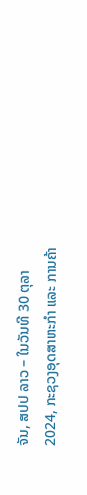ຈັນ, ສປປ ລາວ – ໃນວັນທີ 30 ຕຸລາ 2024, ກະຊວງອຸດສາຫະກຳ ແລະ ການຄ້າ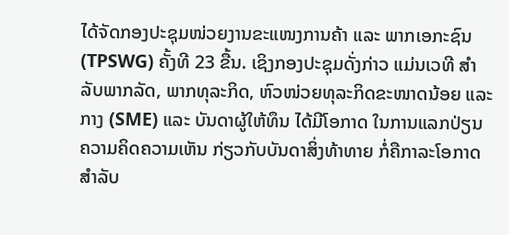ໄດ້ຈັດກອງປະຊຸມໜ່ວຍງານຂະແໜງການຄ້າ ແລະ ພາກເອກະຊົນ (TPSWG) ຄັ້ງທີ 23 ຂື້ນ. ເຊິງກອງປະຊຸມດັ່ງກ່າວ ແມ່ນເວທີ ສຳລັບພາກລັດ, ພາກທຸລະກິດ, ຫົວໜ່ວຍທຸລະກິດຂະໜາດນ້ອຍ ແລະ ກາງ (SME) ແລະ ບັນດາຜູ້ໃຫ້ທຶນ ໄດ້ມີໂອກາດ ໃນການແລກປ່ຽນຄວາມຄິດຄວາມເຫັນ ກ່ຽວກັບບັນດາສິ່ງທ້າທາຍ ກໍ່ຄືກາລະໂອກາດ ສຳລັບ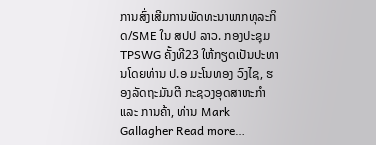ການສົ່ງເສີມການພັດທະນາພາກທຸລະກິດ/SME ໃນ ສປປ ລາວ. ກອງປະຊຸມ TPSWG ຄັ້ງທີ23 ໃຫ້ກຽດເປັນປະທານໂດຍທ່ານ ປ.ອ ມະໂນທອງ ວົງໄຊ, ຮອງລັດຖະມັນຕີ ກະຊວງອຸດສາຫະກຳ ແລະ ການຄ້າ, ທ່ານ Mark Gallagher Read more…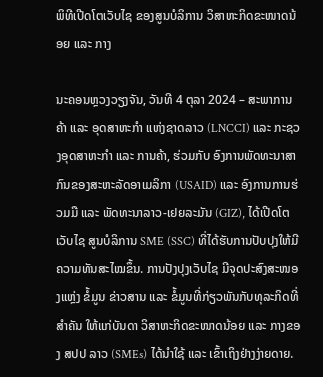ພິທີເປີດໂຕເວັບໄຊ ຂອງສູນບໍລິການ ວິສາຫະກິດຂະໜາດນ້ອຍ ແລະ ກາງ

ນະຄອນຫຼວງວຽງຈັນ, ວັນທີ 4 ຕຸລາ 2024 – ສະພາການຄ້າ ແລະ ອຸດສາຫະກຳ ແຫ່ງຊາດລາວ (LNCCI) ແລະ ກະຊວງອຸດສາຫະກຳ ແລະ ການຄ້າ, ຮ່ວມກັບ ອົງການພັດທະນາສາກົນຂອງສະຫະລັດອາເມລິກາ (USAID) ແລະ ອົງການການຮ່ວມມື ແລະ ພັດທະນາລາວ-ເຢຍລະມັນ (GIZ), ໄດ້ເປີດໂຕເວັບໄຊ ສູນບໍລິການ SME (SSC) ທີ່ໄດ້ຮັບການປັບປຸງໃຫ້ມີຄວາມທັນສະໄໝຂຶ້ນ. ການປັງປຸງເວັບໄຊ ມີຈຸດປະສົງສະໜອງແຫຼ່ງ ຂໍ້ມູນ ຂ່າວສານ ແລະ ຂໍ້ມູນທີ່ກ່ຽວພັນກັບທຸລະກິດທີ່ສຳຄັນ ໃຫ້ແກ່ບັນດາ ວິສາຫະກິດຂະໜາດນ້ອຍ ແລະ ກາງຂອງ ສປປ ລາວ (SMEs) ໄດ້ນຳໃຊ້ ແລະ ເຂົ້າເຖິງຢ່າງງ່າຍດາຍ.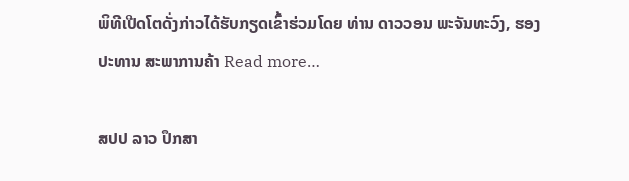ພິທີເປີດໂຕດັ່ງກ່າວໄດ້ຮັບກຽດເຂົ້າຮ່ວມໂດຍ ທ່ານ ດາວວອນ ພະຈັນທະວົງ, ຮອງປະທານ ສະພາການຄ້າ Read more…

ສປປ ລາວ ປຶກສາ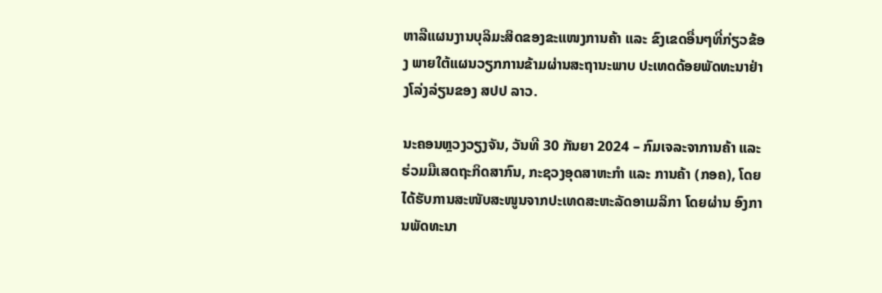ຫາລືແຜນງານບຸລິມະສິດຂອງຂະແໜງການຄ້າ ແລະ ຂົງເຂດອື່ນໆທີ່ກ່ຽວຂ້ອງ ພາຍໃຕ້ແຜນວຽກການຂ້າມຜ່ານສະຖານະພາບ ປະເທດດ້ອຍພັດທະນາຢ່າງໂລ່ງລ່ຽນຂອງ ສປປ ລາວ.

ນະຄອນຫຼວງວຽງຈັນ, ວັນທີ 30 ກັນຍາ 2024 – ກົມເຈລະຈາການຄ້າ ແລະ ຮ່ວມມືເສດຖະກິດສາກົນ, ກະຊວງອຸດສາຫະກຳ ແລະ ການຄ້າ (ກອຄ), ໂດຍໄດ້ຮັບການສະໜັບສະໜູນຈາກປະເທດສະຫະລັດອາເມລິກາ ໂດຍຜ່ານ ອົງການພັດທະນາ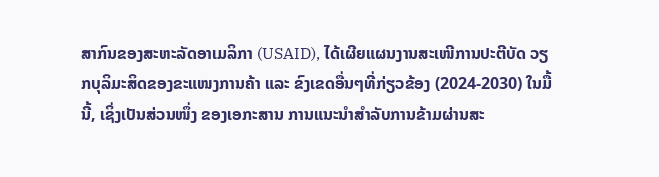ສາກົນຂອງສະຫະລັດອາເມລິກາ (USAID), ໄດ້ເຜີຍແຜນງານສະເໜີການປະຕີບັດ ວຽກບຸລິມະສິດຂອງຂະແໜງການຄ້າ ແລະ ຂົງເຂດອື່ນໆທີ່ກ່ຽວຂ້ອງ (2024-2030) ໃນມື້ນີ້, ເຊິ່ງເປັນສ່ວນໜຶ່ງ ຂອງເອກະສານ ການແນະນຳສໍາລັບການຂ້າມຜ່ານສະ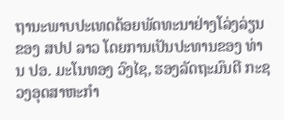ຖານະພາບປະເທດດ້ອຍພັດທະນາຢ່າງໂລ່ງລ່ຽນຂອງ ສປປ ລາວ ໂດຍການເປັນປະທານຂອງ ທ່ານ ປອ. ມະໂນທອງ ວົງໄຊ, ຮອງລັດຖະມົນຕີ ກະຊວງອຸດສາຫະກຳ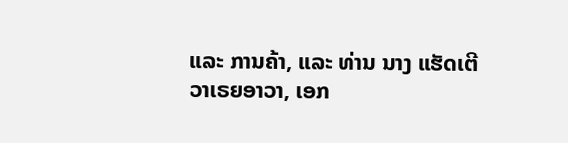ແລະ ການຄ້າ, ແລະ ທ່ານ ນາງ ແຮັດເຕີ ວາເຣຍອາວາ, ເອກ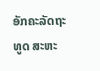ອັກຄະລັດຖະທູດ ສະຫະ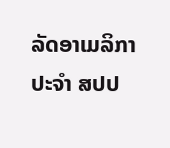ລັດອາເມລິກາ ປະຈຳ ສປປ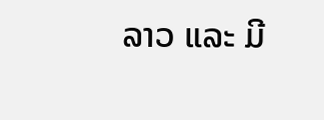ລາວ ແລະ ມີ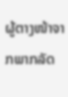ຜູ້ຕາງໜ້າຈາກພາກລັດ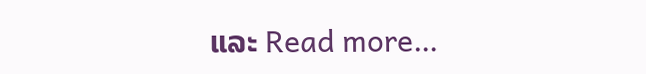ແລະ Read more…